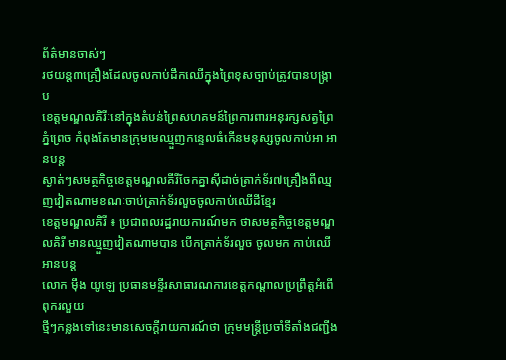ព័ត៌មានចាស់ៗ
រថយន្ត៣គ្រឿងដែលចូលកាប់ដឹកឈើក្នុងព្រៃខុសច្បាប់ត្រូវបានបង្ក្រាប
ខេត្តមណ្ឌលគិរីៈនៅក្នុងតំបន់ព្រៃសហគមន៍ព្រៃការពារអនុរក្សសត្វព្រៃភ្នំព្រេច កំពុងតែមានក្រុមមេឈ្មួញកន្ទេលធំកើនមនុស្សចូលកាប់អា អានបន្ត
ស្ងាត់ៗសមត្ថកិច្ចខេត្តមណ្ឌលគីរីចែកគ្នាស៊ីដាច់ត្រាក់ទ័រ៧គ្រឿងពីឈ្មញវៀតណាមខណៈចាប់ត្រាក់ទ័រលួចចូលកាប់ឈើដីខ្មែរ
ខេត្តមណ្ឌលគិរី ៖ ប្រជាពលរដ្ឋរាយការណ៍មក ថាសមត្ថកិច្ចខេត្តមណ្ឌលគិរី មានឈ្មួញវៀតណាមបាន បើកត្រាក់ទ័រលួច ចូលមក កាប់ឈើ អានបន្ត
លោក ម៉ឹង យូឡេ ប្រធានមន្ទីរសាធារណការខេត្តកណ្តាលប្រព្រឹត្តអំពើពុករលួយ
ថ្មីៗកន្លងទៅនេះមានសេចក្តីរាយការណ៍ថា ក្រុមមន្ត្រីប្រចាំទីតាំងជញ្ជីង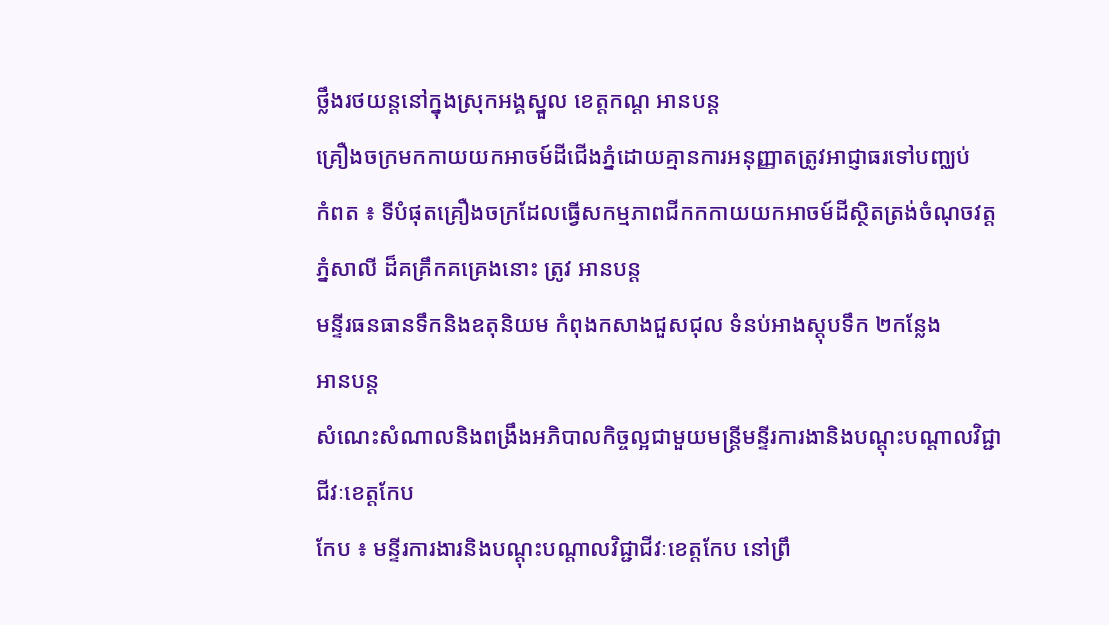ថ្លឹងរថយន្តនៅក្នុងស្រុកអង្គស្នួល ខេត្តកណ្ត អានបន្ត
គ្រឿងចក្រមកកាយយកអាចម៍ដីជើងភ្នំដោយគ្មានការអនុញ្ញាតត្រូវអាជ្ញាធរទៅបញ្ឈប់
កំពត ៖ ទីបំផុតគ្រឿងចក្រដែលធ្វើសកម្មភាពជីកកកាយយកអាចម៍ដីស្ថិតត្រង់ចំណុចវត្តភ្នំសាលី ដ៏គគ្រឹកគគ្រេងនោះ ត្រូវ អានបន្ត
មន្ទីរធនធានទឹកនិងឧតុនិយម កំពុងកសាងជួសជុល ទំនប់អាងស្តុបទឹក ២កន្លែង
អានបន្ត
សំណេះសំណាលនិងពង្រឹងអភិបាលកិច្ចល្អជាមួយមន្ត្រីមន្ទីរការងានិងបណ្តុះបណ្តាលវិជ្ជាជីវៈខេត្តកែប
កែប ៖ មន្ទីរការងារនិងបណ្តុះបណ្តាលវិជ្ជាជីវៈខេត្តកែប នៅព្រឹ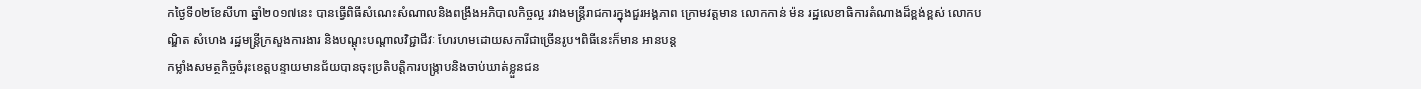កថ្ងៃទី០២ខែសីហា ឆ្នាំ២០១៧នេះ បានធ្វើពិធីសំណេះសំណាលនិងពង្រឹងអភិបាលកិច្ចល្អ រវាងមន្ត្រីរាជការក្នុងជួរអង្គភាព ក្រោមវត្តមាន លោកកាន់ ម៉ន រដ្ឋលេខាធិការតំណាងដ៏ខ្ពង់ខ្ពស់ លោកបណ្ឌិត សំហេង រដ្ឋមន្ត្រីក្រសួងការងារ និងបណ្តុះបណ្តាលវិជ្ជាជីវៈ ហែរហមដោយសការីជាច្រើនរូប។ពិធីនេះក៏មាន អានបន្ត
កម្លាំងសមត្ថកិច្ចចំរុះខេត្តបន្ទាយមានជ័យបានចុះប្រតិបត្តិការបង្ក្រាបនិងចាប់ឃាត់ខ្លួនជន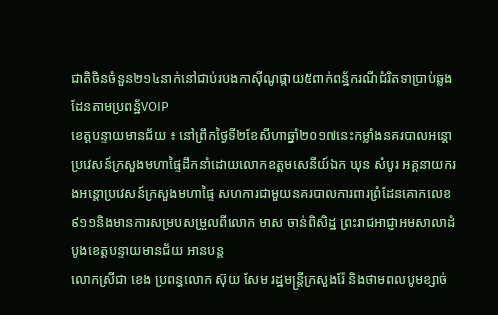ជាតិចិនចំនួន២១៤នាក់នៅជាប់របងកាស៊ីណូផ្កាយ៥ពាក់ពន្ឋ័ករណីជំរិតទាប្រាប់ឆ្លងដែនតាមប្រពន្ឋ័VOIP
ខេត្តបន្ទាយមានជ័យ ៖ នៅព្រឹកថ្ងៃទី២ខែសីហាឆ្នាំ២០១៧នេះកម្លាំងនគរបាលអន្តោប្រវេសន៍ក្រសួងមហាផ្ទៃដឹកនាំដោយលោកឧត្តមសេនីយ៍ឯក ឃុន សំបូរ អគ្គនាយករងអន្តោប្រវេសន៍ក្រសួងមហាផ្ទៃ សហការជាមួយនគរបាលការពារព្រំដែនគោកលេខ៩១១និងមានការសម្របសម្រួលពីលោក មាស ចាន់ពិសិដ្ឋ ព្រះរាជអាជ្ញាអមសាលាដំបូងខេត្តបន្ទាយមានជ័យ អានបន្ត
លោកស្រីជា ខេង ប្រពន្ធលោក ស៊ុយ សែម រដ្ឋមន្រ្តីក្រសួងរ៉ែ និងថាមពលបូមខ្សាច់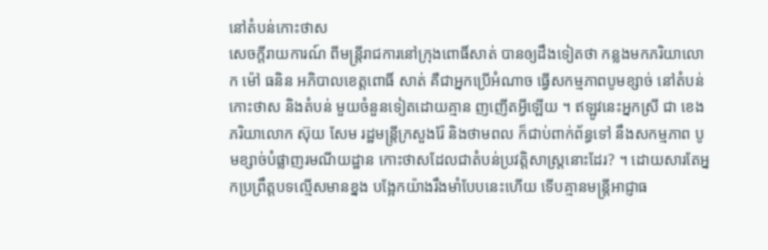នៅតំបន់កោះថាស
សេចក្ដីរាយការណ៍ ពីមន្ត្រីរាជការនៅក្រុងពោធិ៍សាត់ បានឲ្យដឹងទៀតថា កន្លងមកភរិយាលោក ម៉ៅ ធនិន អភិបាលខេត្តពោធិ៍ សាត់ គឺជាអ្នកប្រើអំណាច ធ្វើសកម្មភាពបូមខ្សាច់ នៅតំបន់កោះថាស និងតំបន់ មួយចំនួនទៀតដោយគ្មាន ញញើតអ្វីឡើយ ។ ឥឡូវនេះអ្នកស្រី ជា ខេង ភរិយាលោក ស៊ុយ សែម រដ្ឋមន្ត្រីក្រសួងរ៉ែ និងថាមពល ក៏ជាប់ពាក់ព័ន្ធទៅ នឹងសកម្មភាព បូមខ្សាច់បំផ្លាញរមណីយដ្ឋាន កោះថាសដែលជាតំបន់ប្រវត្តិសាស្ត្រនោះដែរ? ។ ដោយសារតែអ្នកប្រព្រឹត្តបទល្មើសមានខ្នង បង្អែកយ៉ាងរឹងមាំបែបនេះហើយ ទើបគ្មានមន្ត្រីអាជ្ញាធ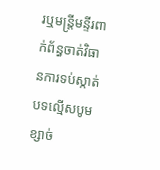រឬមន្ត្រីមន្ទីរពាក់ព័ន្ធចាត់វិធានការទប់ស្កាត់បទល្មើសបូមខ្សាច់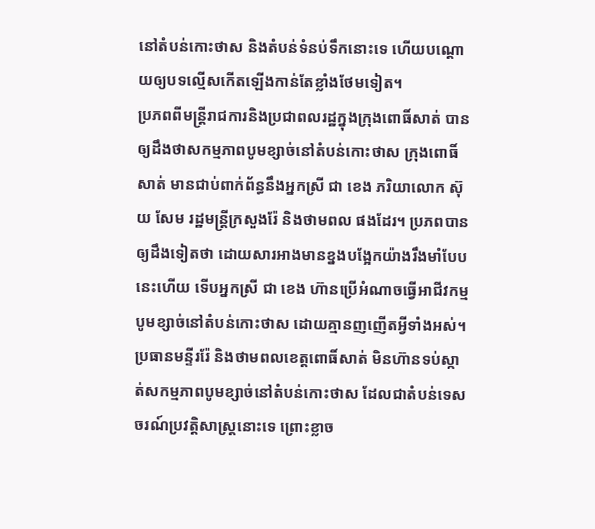នៅតំបន់កោះថាស និងតំបន់ទំនប់ទឹកនោះទេ ហើយបណ្ដោយឲ្យបទល្មើសកើតឡើងកាន់តែខ្លាំងថែមទៀត។
ប្រភពពីមន្ត្រីរាជការនិងប្រជាពលរដ្ឋក្នុងក្រុងពោធិ៍សាត់ បានឲ្យដឹងថាសកម្មភាពបូមខ្សាច់នៅតំបន់កោះថាស ក្រុងពោធិ៍សាត់ មានជាប់ពាក់ព័ន្ធនឹងអ្នកស្រី ជា ខេង ភរិយាលោក ស៊ុយ សែម រដ្ឋមន្ត្រីក្រសួងរ៉ែ និងថាមពល ផងដែរ។ ប្រភពបានឲ្យដឹងទៀតថា ដោយសារអាងមានខ្នងបង្អែកយ៉ាងរឹងមាំបែបនេះហើយ ទើបអ្នកស្រី ជា ខេង ហ៊ានប្រើអំណាចធ្វើអាជីវកម្មបូមខ្សាច់នៅតំបន់កោះថាស ដោយគ្មានញញើតអ្វីទាំងអស់។ ប្រធានមន្ទីររ៉ែ និងថាមពលខេត្តពោធិ៍សាត់ មិនហ៊ានទប់ស្កាត់សកម្មភាពបូមខ្សាច់នៅតំបន់កោះថាស ដែលជាតំបន់ទេសចរណ៍ប្រវត្តិសាស្ត្រនោះទេ ព្រោះខ្លាច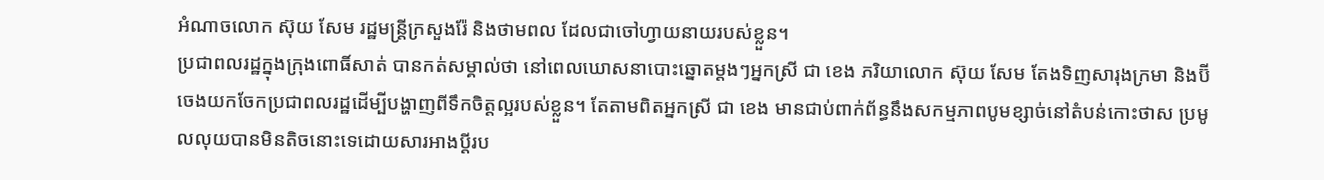អំណាចលោក ស៊ុយ សែម រដ្ឋមន្ត្រីក្រសួងរ៉ែ និងថាមពល ដែលជាចៅហ្វាយនាយរបស់ខ្លួន។
ប្រជាពលរដ្ឋក្នុងក្រុងពោធិ៍សាត់ បានកត់សម្គាល់ថា នៅពេលឃោសនាបោះឆ្នោតម្តងៗអ្នកស្រី ជា ខេង ភរិយាលោក ស៊ុយ សែម តែងទិញសារុងក្រមា និងប៊ីចេងយកចែកប្រជាពលរដ្ឋដើម្បីបង្ហាញពីទឹកចិត្តល្អរបស់ខ្លួន។ តែតាមពិតអ្នកស្រី ជា ខេង មានជាប់ពាក់ព័ន្ធនឹងសកម្មភាពបូមខ្សាច់នៅតំបន់កោះថាស ប្រមូលលុយបានមិនតិចនោះទេដោយសារអាងប្ដីរប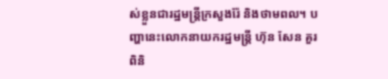ស់ខ្លួនជារដ្ឋមន្ត្រីក្រសួងរ៉ែ និងថាមពល។ បញ្ហានេះលោកនាយករដ្ឋមន្ត្រី ហ៊ុន សែន គួរពិនិ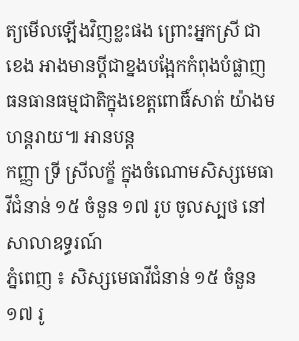ត្យមើលឡើងវិញខ្លះផង ព្រោះអ្នកស្រី ជា ខេង អាងមានប្ដីជាខ្នងបង្អែកកំពុងបំផ្លាញធនធានធម្មជាតិក្នុងខេត្តពោធិ៍សាត់ យ៉ាងមហន្តរាយ៕ អានបន្ត
កញ្ញា ទ្រី ស្រីលក្ខ័ ក្នុងចំណោមសិស្សមេធាវីជំនាន់ ១៥ ចំនួន ១៧ រូប ចូលស្បថ នៅសាលាឧទ្ធរណ៍
ភ្នំពេញ ៖ សិស្សមេធាវីជំនាន់ ១៥ ចំនួន ១៧ រូ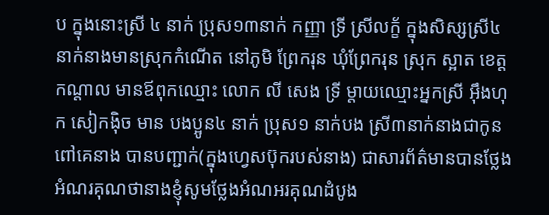ប ក្នុងនោះស្រី ៤ នាក់ ប្រុស១៣នាក់ កញ្ញា ទ្រី ស្រីលក្ខ័ ក្នុងសិស្សស្រី៤នាក់នាងមានស្រុកកំណើត នៅភូមិ ព្រែករុន ឃុំព្រែករុន ស្រុក ស្អាត ខេត្តកណ្តាល មានឪពុកឈ្មោះ លោក លី សេង ទ្រី ម្តាយឈ្មោះអ្នកស្រី អុឹងហុក សៀកង៉ិច មាន បងប្អូន៤ នាក់ ប្រុស១ នាក់បង ស្រី៣នាក់នាងជាកូនពៅគេនាង បានបញ្ជាក់(ក្នុងហ្វេសប៊ុករបស់នាង) ជាសារព័ត៌មានបានថ្លែងអំណរគុណថានាងខ្ញុំសូមថ្លែងអំណអរគុណដំបូង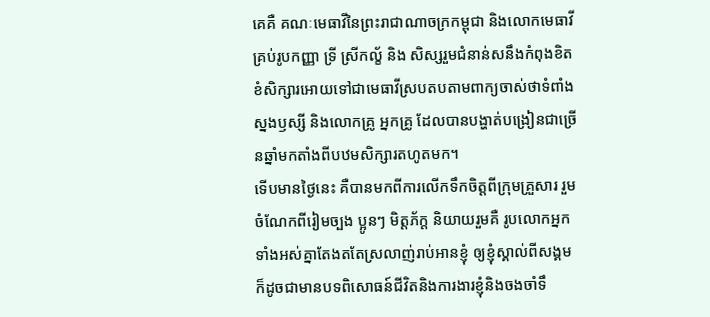គេគឺ គណៈមេធាវីនៃព្រះរាជាណាចក្រកម្ពុជា និងលោកមេធាវីគ្រប់រូបកញ្ញា ទ្រី ស្រីកល្ខ័ និង សិស្សរួមជំនាន់សនឹងកំពុងខិតខំសិក្សារអោយទៅជាមេធាវីស្របតបតាមពាក្យចាស់ថាទំពាំងស្នងឫស្សី និងលោកគ្រូ អ្នកគ្រូ ដែលបានបង្ហាត់បង្រៀនជាច្រើនឆ្នាំមកតាំងពីបឋមសិក្សារតហូតមក។
ទើបមានថ្ងៃនេះ គឺបានមកពីការលើកទឹកចិត្តពីក្រុមគ្រួសារ រួមចំណែកពីរៀមច្បង ប្អូនៗ មិត្តភ័ក្ត និយាយរួមគឺ រូបលោកអ្នកទាំងអស់គ្នាតែងតតែស្រលាញ់រាប់អានខ្ញុំ ឲ្យខ្ញុំស្គាល់ពីសង្គម ក៏ដូចជាមានបទពិសោធន៍ជីវិតនិងការងារខ្ញុំនិងចងចាំទឹ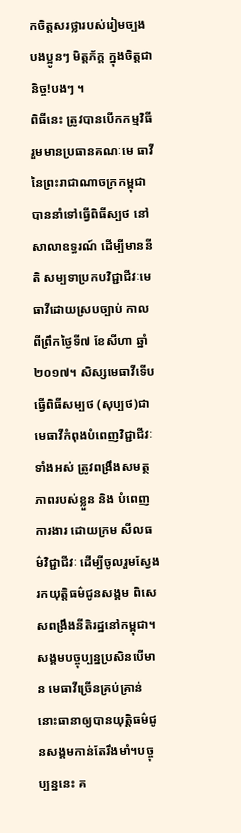កចិត្តសរថ្លារបស់រៀមច្បង បងប្អូនៗ មិត្តភ័ក្ត ក្នុងចិត្តជានិច្ច!បងៗ ។
ពិធីនេះ ត្រូវបានបើកកម្មវិធីរួមមានប្រធានគណៈមេ ធាវីនៃព្រះរាជាណាចក្រកម្ពុជា បាននាំទៅធ្វើពិធីស្បថ នៅសាលាឧទ្ធរណ៍ ដើម្បីមាននីតិ សម្បទាប្រកបវិជ្ជាជីវៈមេធាវីដោយស្របច្បាប់ កាលពីព្រឹកថ្ងៃទី៧ ខែសីហា ឆ្នាំ២០១៧។ សិស្សមេធាវីទើបធ្វើពិធីសម្បថ (សុប្បថ)ជាមេធាវីកំពុងបំពេញវិជ្ជាជីវៈទាំងអស់ ត្រូវពង្រឹងសមត្ថភាពរបស់ខ្លួន និង បំពេញការងារ ដោយក្រម សីលធម៌វិជ្ជាជីវៈ ដើម្បីចូលរួមស្វែងរកយុត្តិធម៌ជូនសង្គម ពិសេសពង្រឹងនីតិរដ្ឋនៅកម្ពុជា។
សង្គមបច្ចុប្បន្នប្រសិនបើមាន មេធាវីច្រើនគ្រប់គ្រាន់ នោះធានាឲ្យបានយុត្តិធម៌ជូនសង្គមកាន់តែរឹងមាំ។បច្ចុប្បន្ននេះ គ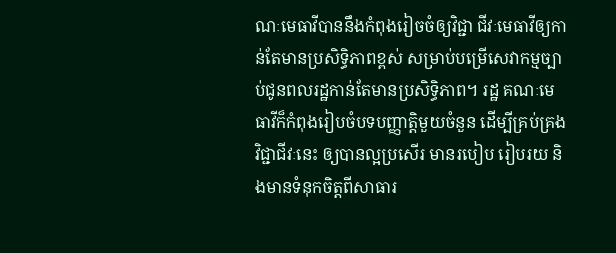ណៈមេធាវីបាននឹងកំពុងរៀចចំឲ្យវិជ្ជា ជីវៈមេធាវីឲ្យកាន់តែមានប្រសិទ្ធិភាពខ្ពស់ សម្រាប់បម្រើសេវាកម្មច្បាប់ជូនពលរដ្ឋកាន់តែមានប្រសិទ្ធិភាព។ រដ្ឋ គណៈមេធាវីក៏កំពុងរៀបចំបទបញ្ញាត្តិមួយចំនួន ដើម្បីគ្រប់គ្រងវិជ្ជាជីវៈនេះ ឲ្យបានល្អប្រសើរ មានរបៀប រៀបរយ និងមានទំនុកចិត្តពីសាធារ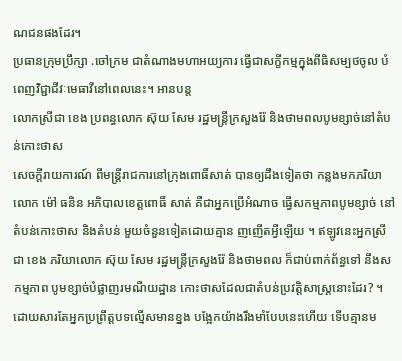ណជនផងដែរ។
ប្រធានក្រុមប្រឹក្សា .ចៅក្រម ជាតំណាងមហាអយ្យការ ធ្វើជាសក្ខីកម្មក្នុងពីធិសម្បថចូល បំពេញវិជ្ជាជីវៈមេធាវីនៅពេលនេះ។ អានបន្ត
លោកស្រីជា ខេង ប្រពន្ធលោក ស៊ុយ សែម រដ្ឋមន្រ្តីក្រសួងរ៉ែ និងថាមពលបូមខ្សាច់នៅតំបន់កោះថាស
សេចក្ដីរាយការណ៍ ពីមន្ត្រីរាជការនៅក្រុងពោធិ៍សាត់ បានឲ្យដឹងទៀតថា កន្លងមកភរិយាលោក ម៉ៅ ធនិន អភិបាលខេត្តពោធិ៍ សាត់ គឺជាអ្នកប្រើអំណាច ធ្វើសកម្មភាពបូមខ្សាច់ នៅតំបន់កោះថាស និងតំបន់ មួយចំនួនទៀតដោយគ្មាន ញញើតអ្វីឡើយ ។ ឥឡូវនេះអ្នកស្រី ជា ខេង ភរិយាលោក ស៊ុយ សែម រដ្ឋមន្ត្រីក្រសួងរ៉ែ និងថាមពល ក៏ជាប់ពាក់ព័ន្ធទៅ នឹងសកម្មភាព បូមខ្សាច់បំផ្លាញរមណីយដ្ឋាន កោះថាសដែលជាតំបន់ប្រវត្តិសាស្ត្រនោះដែរ? ។ ដោយសារតែអ្នកប្រព្រឹត្តបទល្មើសមានខ្នង បង្អែកយ៉ាងរឹងមាំបែបនេះហើយ ទើបគ្មានម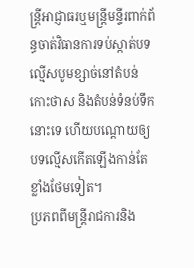ន្ត្រីអាជ្ញាធរឬមន្ត្រីមន្ទីរពាក់ព័ន្ធចាត់វិធានការទប់ស្កាត់បទល្មើសបូមខ្សាច់នៅតំបន់កោះថាស និងតំបន់ទំនប់ទឹកនោះទេ ហើយបណ្ដោយឲ្យបទល្មើសកើតឡើងកាន់តែខ្លាំងថែមទៀត។
ប្រភពពីមន្ត្រីរាជការនិង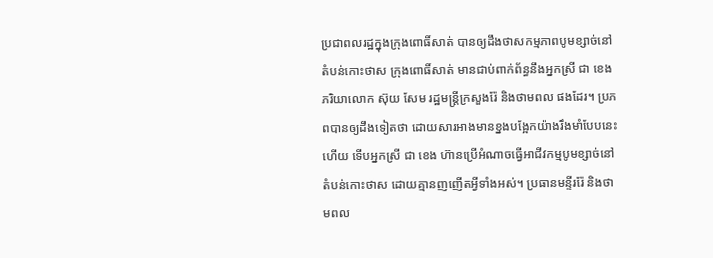ប្រជាពលរដ្ឋក្នុងក្រុងពោធិ៍សាត់ បានឲ្យដឹងថាសកម្មភាពបូមខ្សាច់នៅតំបន់កោះថាស ក្រុងពោធិ៍សាត់ មានជាប់ពាក់ព័ន្ធនឹងអ្នកស្រី ជា ខេង ភរិយាលោក ស៊ុយ សែម រដ្ឋមន្ត្រីក្រសួងរ៉ែ និងថាមពល ផងដែរ។ ប្រភពបានឲ្យដឹងទៀតថា ដោយសារអាងមានខ្នងបង្អែកយ៉ាងរឹងមាំបែបនេះហើយ ទើបអ្នកស្រី ជា ខេង ហ៊ានប្រើអំណាចធ្វើអាជីវកម្មបូមខ្សាច់នៅតំបន់កោះថាស ដោយគ្មានញញើតអ្វីទាំងអស់។ ប្រធានមន្ទីររ៉ែ និងថាមពល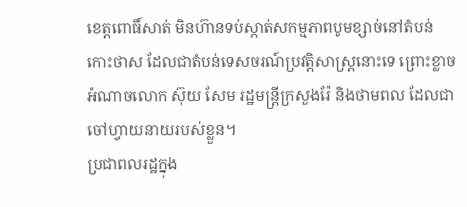ខេត្តពោធិ៍សាត់ មិនហ៊ានទប់ស្កាត់សកម្មភាពបូមខ្សាច់នៅតំបន់កោះថាស ដែលជាតំបន់ទេសចរណ៍ប្រវត្តិសាស្ត្រនោះទេ ព្រោះខ្លាចអំណាចលោក ស៊ុយ សែម រដ្ឋមន្ត្រីក្រសួងរ៉ែ និងថាមពល ដែលជាចៅហ្វាយនាយរបស់ខ្លួន។
ប្រជាពលរដ្ឋក្នុង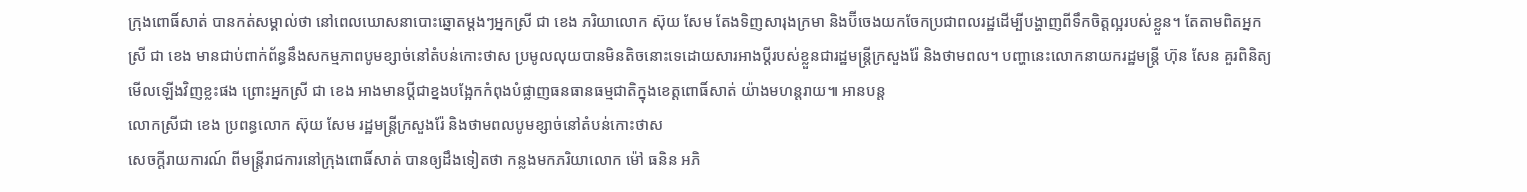ក្រុងពោធិ៍សាត់ បានកត់សម្គាល់ថា នៅពេលឃោសនាបោះឆ្នោតម្តងៗអ្នកស្រី ជា ខេង ភរិយាលោក ស៊ុយ សែម តែងទិញសារុងក្រមា និងប៊ីចេងយកចែកប្រជាពលរដ្ឋដើម្បីបង្ហាញពីទឹកចិត្តល្អរបស់ខ្លួន។ តែតាមពិតអ្នកស្រី ជា ខេង មានជាប់ពាក់ព័ន្ធនឹងសកម្មភាពបូមខ្សាច់នៅតំបន់កោះថាស ប្រមូលលុយបានមិនតិចនោះទេដោយសារអាងប្ដីរបស់ខ្លួនជារដ្ឋមន្ត្រីក្រសួងរ៉ែ និងថាមពល។ បញ្ហានេះលោកនាយករដ្ឋមន្ត្រី ហ៊ុន សែន គួរពិនិត្យមើលឡើងវិញខ្លះផង ព្រោះអ្នកស្រី ជា ខេង អាងមានប្ដីជាខ្នងបង្អែកកំពុងបំផ្លាញធនធានធម្មជាតិក្នុងខេត្តពោធិ៍សាត់ យ៉ាងមហន្តរាយ៕ អានបន្ត
លោកស្រីជា ខេង ប្រពន្ធលោក ស៊ុយ សែម រដ្ឋមន្រ្តីក្រសួងរ៉ែ និងថាមពលបូមខ្សាច់នៅតំបន់កោះថាស
សេចក្ដីរាយការណ៍ ពីមន្ត្រីរាជការនៅក្រុងពោធិ៍សាត់ បានឲ្យដឹងទៀតថា កន្លងមកភរិយាលោក ម៉ៅ ធនិន អភិ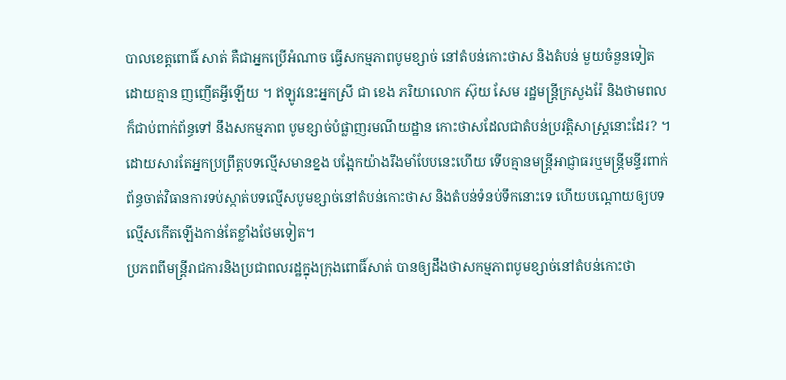បាលខេត្តពោធិ៍ សាត់ គឺជាអ្នកប្រើអំណាច ធ្វើសកម្មភាពបូមខ្សាច់ នៅតំបន់កោះថាស និងតំបន់ មួយចំនួនទៀតដោយគ្មាន ញញើតអ្វីឡើយ ។ ឥឡូវនេះអ្នកស្រី ជា ខេង ភរិយាលោក ស៊ុយ សែម រដ្ឋមន្ត្រីក្រសួងរ៉ែ និងថាមពល ក៏ជាប់ពាក់ព័ន្ធទៅ នឹងសកម្មភាព បូមខ្សាច់បំផ្លាញរមណីយដ្ឋាន កោះថាសដែលជាតំបន់ប្រវត្តិសាស្ត្រនោះដែរ? ។ ដោយសារតែអ្នកប្រព្រឹត្តបទល្មើសមានខ្នង បង្អែកយ៉ាងរឹងមាំបែបនេះហើយ ទើបគ្មានមន្ត្រីអាជ្ញាធរឬមន្ត្រីមន្ទីរពាក់ព័ន្ធចាត់វិធានការទប់ស្កាត់បទល្មើសបូមខ្សាច់នៅតំបន់កោះថាស និងតំបន់ទំនប់ទឹកនោះទេ ហើយបណ្ដោយឲ្យបទល្មើសកើតឡើងកាន់តែខ្លាំងថែមទៀត។
ប្រភពពីមន្ត្រីរាជការនិងប្រជាពលរដ្ឋក្នុងក្រុងពោធិ៍សាត់ បានឲ្យដឹងថាសកម្មភាពបូមខ្សាច់នៅតំបន់កោះថា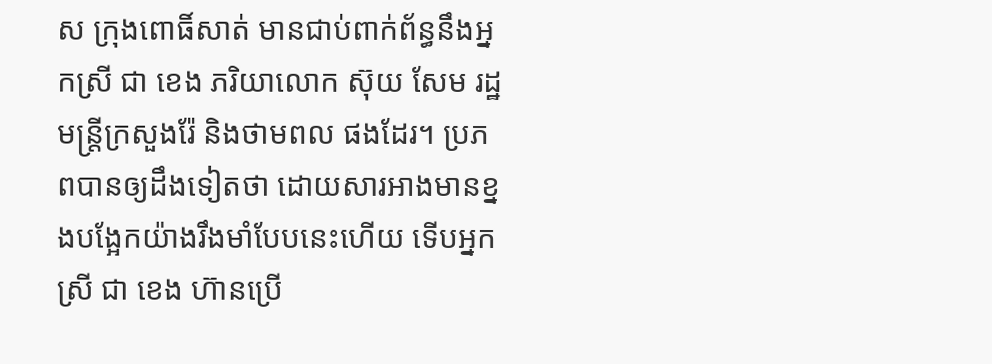ស ក្រុងពោធិ៍សាត់ មានជាប់ពាក់ព័ន្ធនឹងអ្នកស្រី ជា ខេង ភរិយាលោក ស៊ុយ សែម រដ្ឋមន្ត្រីក្រសួងរ៉ែ និងថាមពល ផងដែរ។ ប្រភពបានឲ្យដឹងទៀតថា ដោយសារអាងមានខ្នងបង្អែកយ៉ាងរឹងមាំបែបនេះហើយ ទើបអ្នកស្រី ជា ខេង ហ៊ានប្រើ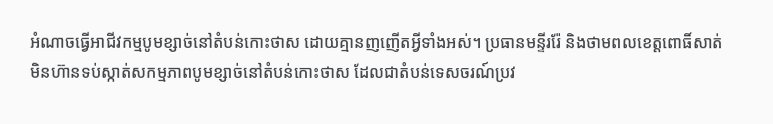អំណាចធ្វើអាជីវកម្មបូមខ្សាច់នៅតំបន់កោះថាស ដោយគ្មានញញើតអ្វីទាំងអស់។ ប្រធានមន្ទីររ៉ែ និងថាមពលខេត្តពោធិ៍សាត់ មិនហ៊ានទប់ស្កាត់សកម្មភាពបូមខ្សាច់នៅតំបន់កោះថាស ដែលជាតំបន់ទេសចរណ៍ប្រវ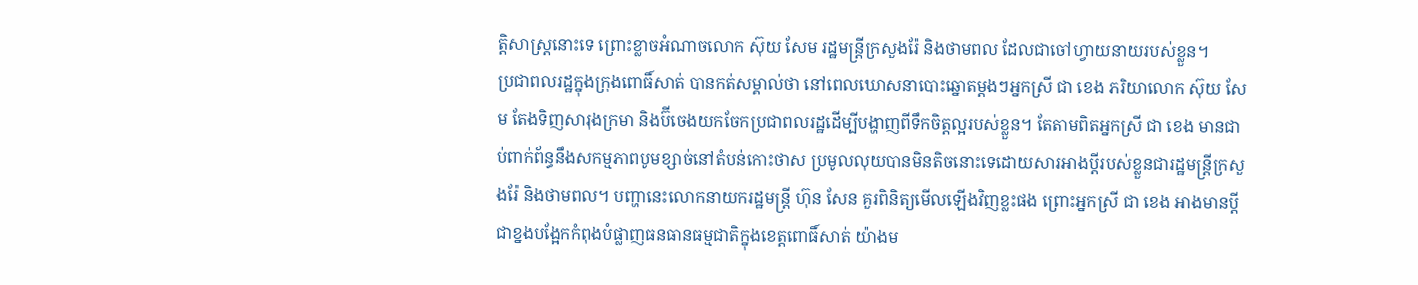ត្តិសាស្ត្រនោះទេ ព្រោះខ្លាចអំណាចលោក ស៊ុយ សែម រដ្ឋមន្ត្រីក្រសួងរ៉ែ និងថាមពល ដែលជាចៅហ្វាយនាយរបស់ខ្លួន។
ប្រជាពលរដ្ឋក្នុងក្រុងពោធិ៍សាត់ បានកត់សម្គាល់ថា នៅពេលឃោសនាបោះឆ្នោតម្តងៗអ្នកស្រី ជា ខេង ភរិយាលោក ស៊ុយ សែម តែងទិញសារុងក្រមា និងប៊ីចេងយកចែកប្រជាពលរដ្ឋដើម្បីបង្ហាញពីទឹកចិត្តល្អរបស់ខ្លួន។ តែតាមពិតអ្នកស្រី ជា ខេង មានជាប់ពាក់ព័ន្ធនឹងសកម្មភាពបូមខ្សាច់នៅតំបន់កោះថាស ប្រមូលលុយបានមិនតិចនោះទេដោយសារអាងប្ដីរបស់ខ្លួនជារដ្ឋមន្ត្រីក្រសួងរ៉ែ និងថាមពល។ បញ្ហានេះលោកនាយករដ្ឋមន្ត្រី ហ៊ុន សែន គួរពិនិត្យមើលឡើងវិញខ្លះផង ព្រោះអ្នកស្រី ជា ខេង អាងមានប្ដីជាខ្នងបង្អែកកំពុងបំផ្លាញធនធានធម្មជាតិក្នុងខេត្តពោធិ៍សាត់ យ៉ាងម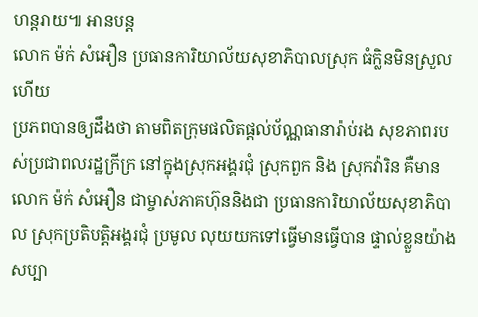ហន្តរាយ៕ អានបន្ត
លោក ម៉ក់ សំអឿន ប្រធានការិយាល័យសុខាភិបាលស្រុក ធំក្លិនមិនស្រួលហើយ
ប្រភពបានឲ្យដឹងថា តាមពិតក្រុមផលិតផ្ដល់ប័ណ្ណធានារ៉ាប់រង សុខភាពរបស់ប្រជាពលរដ្ឋក្រីក្រ នៅក្នុងស្រុកអង្គរជុំ ស្រុកពួក និង ស្រុកវ៉ារិន គឺមាន លោក ម៉ក់ សំអឿន ជាម្ចាស់ភាគហ៊ុននិងជា ប្រធានការិយាល័យសុខាភិបាល ស្រុកប្រតិបត្តិអង្គរជុំ ប្រមូល លុយយកទៅធ្វើមានធ្វើបាន ផ្ទាល់ខ្លួនយ៉ាងសប្បា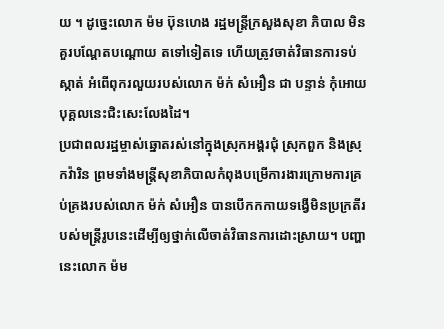យ ។ ដូច្នេះលោក ម៉ម ប៊ុនហេង រដ្ឋមន្ត្រីក្រសួងសុខា ភិបាល មិនគួរបណ្ដែតបណ្ដោយ តទៅទៀតទេ ហើយត្រូវចាត់វិធានការទប់ស្កាត់ អំពើពុករលួយរបស់លោក ម៉ក់ សំអឿន ជា បន្ទាន់ កុំអោយបុគ្គលនេះជិះសេះលែងដៃ។
ប្រជាពលរដ្ឋម្ចាស់ឆ្នោតរស់នៅក្នុងស្រុកអង្គរជុំ ស្រុកពួក និងស្រុកវ៉ារិន ព្រមទាំងមន្ត្រីសុខាភិបាលកំពុងបម្រើការងារក្រោមការគ្រប់គ្រងរបស់លោក ម៉ក់ សំអឿន បានបើកកកាយទង្វើមិនប្រក្រតីរបស់មន្ត្រីរូបនេះដើម្បីឲ្យថ្នាក់លើចាត់វិធានការដោះស្រាយ។ បញ្ហានេះលោក ម៉ម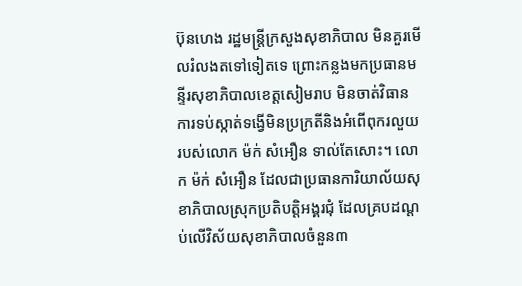ប៊ុនហេង រដ្ឋមន្ត្រីក្រសួងសុខាភិបាល មិនគួរមើលរំលងតទៅទៀតទេ ព្រោះកន្លងមកប្រធានមន្ទីរសុខាភិបាលខេត្តសៀមរាប មិនចាត់វិធានការទប់ស្កាត់ទង្វើមិនប្រក្រតីនិងអំពើពុករលួយរបស់លោក ម៉ក់ សំអឿន ទាល់តែសោះ។ លោក ម៉ក់ សំអឿន ដែលជាប្រធានការិយាល័យសុខាភិបាលស្រុកប្រតិបត្តិអង្គរជុំ ដែលគ្របដណ្ដប់លើវិស័យសុខាភិបាលចំនួន៣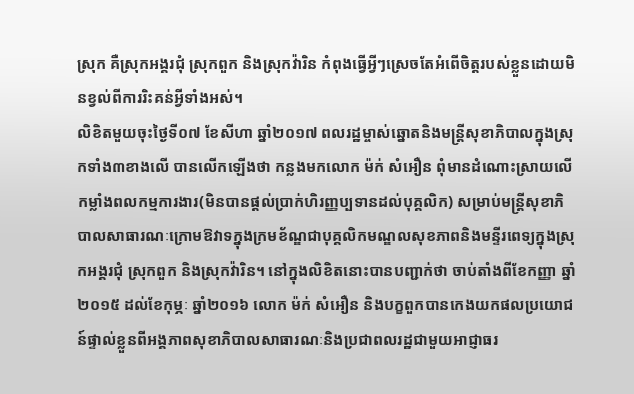ស្រុក គឺស្រុកអង្គរជុំ ស្រុកពួក និងស្រុកវ៉ារិន កំពុងធ្វើអ្វីៗស្រេចតែអំពើចិត្តរបស់ខ្លួនដោយមិនខ្វល់ពីការរិះគន់អ្វីទាំងអស់។
លិខិតមួយចុះថ្ងៃទី០៧ ខែសីហា ឆ្នាំ២០១៧ ពលរដ្ឋម្ចាស់ឆ្នោតនិងមន្ត្រីសុខាភិបាលក្នុងស្រុកទាំង៣ខាងលើ បានលើកឡើងថា កន្លងមកលោក ម៉ក់ សំអឿន ពុំមានដំណោះស្រាយលើកម្លាំងពលកម្មការងារ(មិនបានផ្ដល់ប្រាក់ហិរញ្ញប្បទានដល់បុគ្គលិក) សម្រាប់មន្ត្រីសុខាភិបាលសាធារណៈក្រោមឱវាទក្នុងក្រមខ័ណ្ឌជាបុគ្គលិកមណ្ឌលសុខភាពនិងមន្ទីរពេទ្យក្នុងស្រុកអង្គរជុំ ស្រុកពួក និងស្រុកវ៉ារិន។ នៅក្នុងលិខិតនោះបានបញ្ជាក់ថា ចាប់តាំងពីខែកញ្ញា ឆ្នាំ២០១៥ ដល់ខែកុម្ភៈ ឆ្នាំ២០១៦ លោក ម៉ក់ សំអឿន និងបក្ខពួកបានកេងយកផលប្រយោជន៍ផ្ទាល់ខ្លួនពីអង្គភាពសុខាភិបាលសាធារណៈនិងប្រជាពលរដ្ឋជាមួយអាជ្ញាធរ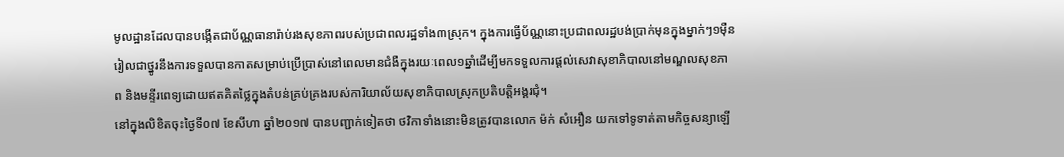មូលដ្ឋានដែលបានបង្កើតជាប័ណ្ណធានារ៉ាប់រងសុខភាពរបស់ប្រជាពលរដ្ឋទាំង៣ស្រុក។ ក្នុងការធ្វើប័ណ្ណនោះប្រជាពលរដ្ឋបង់ប្រាក់មុនក្នុងម្នាក់ៗ១ម៉ឺនរៀលជាថ្នូរនឹងការទទួលបានកាតសម្រាប់ប្រើប្រាស់នៅពេលមានជំងឺក្នុងរយៈពេល១ឆ្នាំដើម្បីមកទទួលការផ្ដល់សេវាសុខាភិបាលនៅមណ្ឌលសុខភាព និងមន្ទីរពេទ្យដោយឥតគិតថ្លៃក្នុងតំបន់គ្រប់គ្រងរបស់ការិយាល័យសុខាភិបាលស្រុកប្រតិបត្តិអង្គរជុំ។
នៅក្នុងលិខិតចុះថ្ងៃទី០៧ ខែសីហា ឆ្នាំ២០១៧ បានបញ្ជាក់ទៀតថា ថវិកាទាំងនោះមិនត្រូវបានលោក ម៉ក់ សំអឿន យកទៅទូទាត់តាមកិច្ចសន្យាឡើ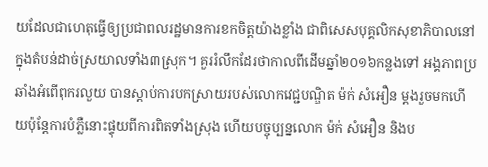យដែលជាហេតុធ្វើឲ្យប្រជាពលរដ្ឋមានការខកចិត្តយ៉ាងខ្លាំង ជាពិសេសបុគ្គលិកសុខាភិបាលនៅក្នុងតំបន់ដាច់ស្រយាលទាំង៣ស្រុក។ គួររំលឹកដែរថាកាលពីដើមឆ្នាំ២០១៦កន្លងទៅ អង្គភាពប្រឆាំងអំពើពុករលួយ បានស្ដាប់ការបកស្រាយរបស់លោកវេជ្ជបណ្ឌិត ម៉ក់ សំអឿន ម្តងរួចមកហើយប៉ុន្តែការបំភ្លឺនោះផ្ទុយពីការពិតទាំងស្រុង ហើយបច្ចុប្បន្នលោក ម៉ក់ សំអឿន និងប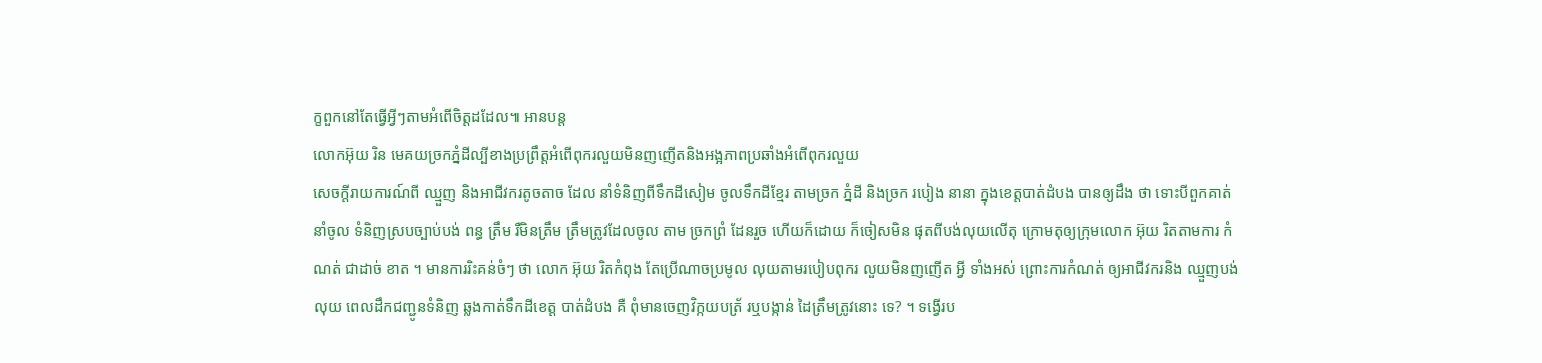ក្ខពួកនៅតែធ្វើអ្វីៗតាមអំពើចិត្តដដែល៕ អានបន្ត
លោកអ៊ុយ រិន មេគយច្រកភ្នំដីល្បីខាងប្រព្រឹត្តអំពើពុករលួយមិនញញើតនិងអង្អភាពប្រឆាំងអំពើពុករលួយ
សេចក្តីរាយការណ៍ពី ឈ្មួញ និងអាជីវករតូចតាច ដែល នាំទំនិញពីទឹកដីសៀម ចូលទឹកដីខ្មែរ តាមច្រក ភ្នំដី និងច្រក របៀង នានា ក្នុងខេត្តបាត់ដំបង បានឲ្យដឹង ថា ទោះបីពួកគាត់នាំចូល ទំនិញស្របច្បាប់បង់ ពន្ធ ត្រឹម រឺមិនត្រឹម ត្រឹមត្រូវដែលចូល តាម ច្រកព្រំ ដែនរួច ហើយក៏ដោយ ក៏ចៀសមិន ផុតពីបង់លុយលើតុ ក្រោមតុឲ្យក្រុមលោក អ៊ុយ រិតតាមការ កំណត់ ជាដាច់ ខាត ។ មានការរិះគន់ចំៗ ថា លោក អ៊ុយ រិតកំពុង តែប្រើណាចប្រមូល លុយតាមរបៀបពុករ លួយមិនញញើត អ្វី ទាំងអស់ ព្រោះការកំណត់ ឲ្យអាជីវករនិង ឈ្មួញបង់លុយ ពេលដឹកជញ្ជូនទំនិញ ឆ្លងកាត់ទឹកដីខេត្ត បាត់ដំបង គឺ ពុំមានចេញវិក្កយបត្រ័ រឬបង្កាន់ ដៃត្រឹមត្រូវនោះ ទេ? ។ ទង្វើរប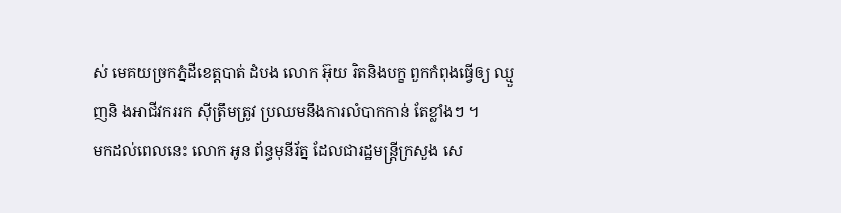ស់ មេគយច្រកភ្នំដីខេត្តបាត់ ដំបង លោក អ៊ុយ រិតនិងបក្ខ ពួកកំពុងធ្វើឲ្យ ឈ្មួញនិ ងអាជីវកររក ស៊ីត្រឹមត្រូវ ប្រឈមនឹងការលំបាកកាន់ តែខ្លាំងៗ ។
មកដល់ពេលនេះ លោក អូន ព័ន្ធមុនីរ័ត្ន ដែលជារដ្ឋមន្ត្រីក្រសួង សេ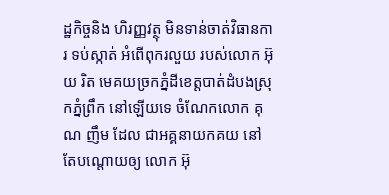ដ្ឋកិច្ចនិង ហិរញ្ញវត្ថុ មិនទាន់ចាត់វិធានការ ទប់ស្កាត់ អំពើពុករលួយ របស់លោក អ៊ុយ រិត មេគយច្រកភ្នំដីខេត្តបាត់ដំបងស្រុកភ្នំព្រឹក នៅឡើយទេ ចំណែកលោក គុណ ញឹម ដែល ជាអគ្គនាយកគយ នៅតែបណ្តោយឲ្យ លោក អ៊ុ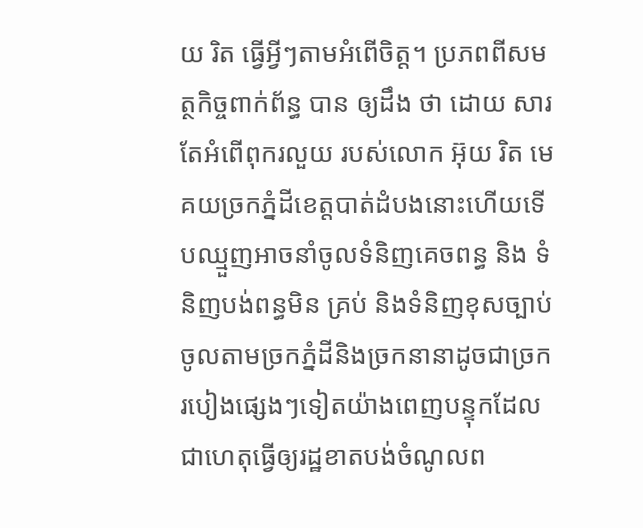យ រិត ធ្វើអ្វីៗតាមអំពើចិត្ត។ ប្រភពពីសមត្ថកិច្ចពាក់ព័ន្ធ បាន ឲ្យដឹង ថា ដោយ សារតែអំពើពុករលួយ របស់លោក អ៊ុយ រិត មេគយច្រកភ្នំដីខេត្តបាត់ដំបងនោះហើយទើបឈ្មួញអាចនាំចូលទំនិញគេចពន្ធ និង ទំនិញបង់ពន្ធមិន គ្រប់ និងទំនិញខុសច្បាប់ ចូលតាមច្រកភ្នំដីនិងច្រកនានាដូចជាច្រករបៀងផ្សេងៗទៀតយ៉ាងពេញបន្ទុកដែលជាហេតុធ្វើឲ្យរដ្ឋខាតបង់ចំណូលព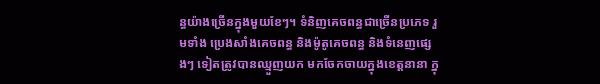ន្ធយ៉ាងច្រើនក្នុងមួយខែៗ។ ទំនិញគេចពន្ធជាច្រើនប្រភេទ រួមទាំង ប្រេងសាំងគេចពន្ធ និងម៉ូតូគេចពន្ធ និងទំនេញផ្សេងៗ ទៀតត្រូវបានឈ្មួញយក មកចែកចាយក្នុងខេត្តនានា ក្នុ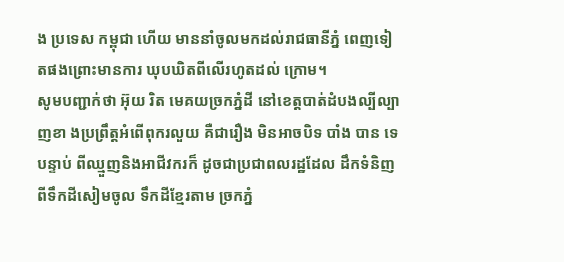ង ប្រទេស កម្ពុជា ហើយ មាននាំចូលមកដល់រាជធានីភ្នំ ពេញទៀតផងព្រោះមានការ ឃុបឃិតពីលើរហូតដល់ ក្រោម។
សូមបញ្ជាក់ថា អ៊ុយ រិត មេគយច្រកភ្នំដី នៅខេត្តបាត់ដំបងល្បីល្បាញខា ងប្រព្រឹត្តអំពើពុករលួយ គឺជារឿង មិនអាចបិទ បាំង បាន ទេបន្ទាប់ ពីឈ្មួញនិងអាជីវករក៏ ដូចជាប្រជាពលរដ្ឋដែល ដឹកទំនិញពីទឹកដីសៀមចូល ទឹកដីខ្មែរតាម ច្រកភ្នំ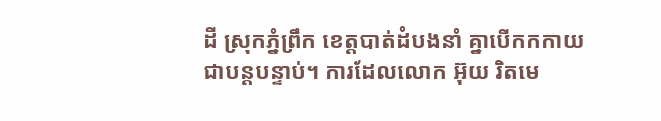ដី ស្រុកភ្នំព្រឹក ខេត្តបាត់ដំបងនាំ គ្នាបើកកកាយ ជាបន្តបន្ទាប់។ ការដែលលោក អ៊ុយ រិតមេ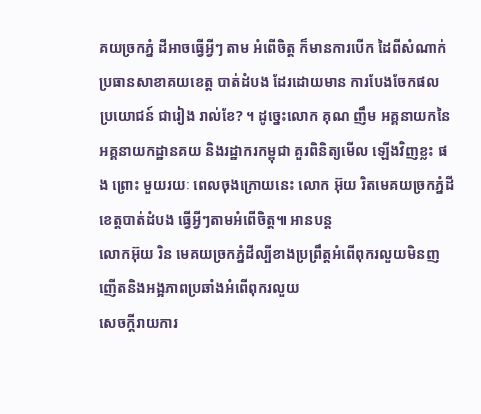គយច្រកភ្នំ ដីអាចធ្វើអ្វីៗ តាម អំពើចិត្ត ក៏មានការបើក ដៃពីសំណាក់ ប្រធានសាខាគយខេត្ត បាត់ដំបង ដែរដោយមាន ការបែងចែកផល ប្រយោជន៍ ជារៀង រាល់ខែ? ។ ដូច្នេះលោក គុណ ញឹម អគ្គនាយកនៃអគ្គនាយកដ្ឋានគយ និងរដ្ឋាករកម្ពុជា គួរពិនិត្យមើល ឡើងវិញខ្លះ ផង ព្រោះ មួយរយៈ ពេលចុងក្រោយនេះ លោក អ៊ុយ រិតមេគយច្រកភ្នំដីខេត្តបាត់ដំបង ធ្វើអ្វីៗតាមអំពើចិត្ត៕ អានបន្ត
លោកអ៊ុយ រិន មេគយច្រកភ្នំដីល្បីខាងប្រព្រឹត្តអំពើពុករលួយមិនញញើតនិងអង្អភាពប្រឆាំងអំពើពុករលួយ
សេចក្តីរាយការ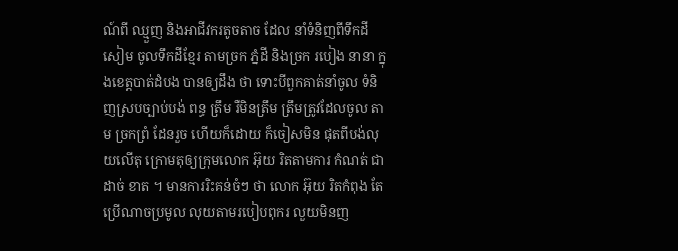ណ៍ពី ឈ្មួញ និងអាជីវករតូចតាច ដែល នាំទំនិញពីទឹកដីសៀម ចូលទឹកដីខ្មែរ តាមច្រក ភ្នំដី និងច្រក របៀង នានា ក្នុងខេត្តបាត់ដំបង បានឲ្យដឹង ថា ទោះបីពួកគាត់នាំចូល ទំនិញស្របច្បាប់បង់ ពន្ធ ត្រឹម រឺមិនត្រឹម ត្រឹមត្រូវដែលចូល តាម ច្រកព្រំ ដែនរួច ហើយក៏ដោយ ក៏ចៀសមិន ផុតពីបង់លុយលើតុ ក្រោមតុឲ្យក្រុមលោក អ៊ុយ រិតតាមការ កំណត់ ជាដាច់ ខាត ។ មានការរិះគន់ចំៗ ថា លោក អ៊ុយ រិតកំពុង តែប្រើណាចប្រមូល លុយតាមរបៀបពុករ លួយមិនញ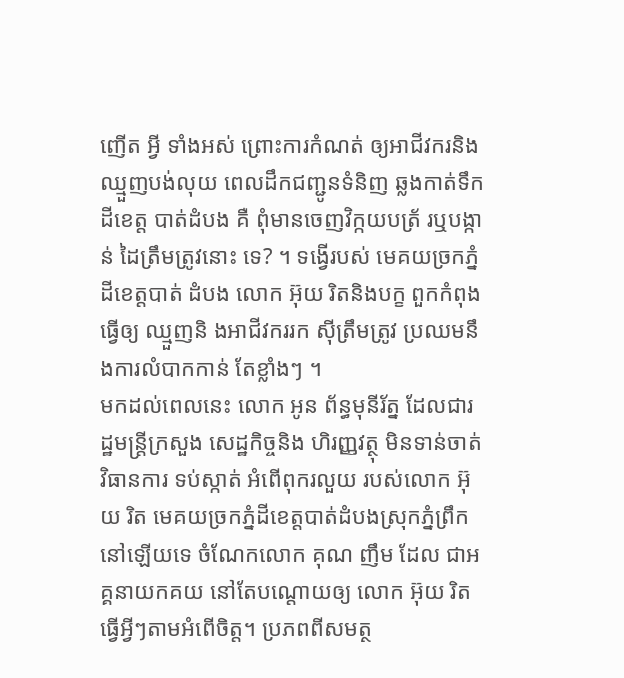ញើត អ្វី ទាំងអស់ ព្រោះការកំណត់ ឲ្យអាជីវករនិង ឈ្មួញបង់លុយ ពេលដឹកជញ្ជូនទំនិញ ឆ្លងកាត់ទឹកដីខេត្ត បាត់ដំបង គឺ ពុំមានចេញវិក្កយបត្រ័ រឬបង្កាន់ ដៃត្រឹមត្រូវនោះ ទេ? ។ ទង្វើរបស់ មេគយច្រកភ្នំដីខេត្តបាត់ ដំបង លោក អ៊ុយ រិតនិងបក្ខ ពួកកំពុងធ្វើឲ្យ ឈ្មួញនិ ងអាជីវកររក ស៊ីត្រឹមត្រូវ ប្រឈមនឹងការលំបាកកាន់ តែខ្លាំងៗ ។
មកដល់ពេលនេះ លោក អូន ព័ន្ធមុនីរ័ត្ន ដែលជារដ្ឋមន្ត្រីក្រសួង សេដ្ឋកិច្ចនិង ហិរញ្ញវត្ថុ មិនទាន់ចាត់វិធានការ ទប់ស្កាត់ អំពើពុករលួយ របស់លោក អ៊ុយ រិត មេគយច្រកភ្នំដីខេត្តបាត់ដំបងស្រុកភ្នំព្រឹក នៅឡើយទេ ចំណែកលោក គុណ ញឹម ដែល ជាអគ្គនាយកគយ នៅតែបណ្តោយឲ្យ លោក អ៊ុយ រិត ធ្វើអ្វីៗតាមអំពើចិត្ត។ ប្រភពពីសមត្ថ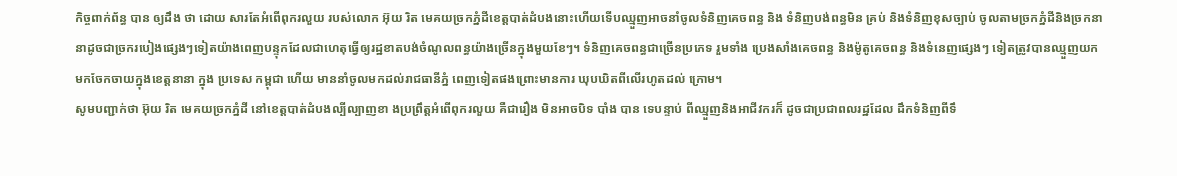កិច្ចពាក់ព័ន្ធ បាន ឲ្យដឹង ថា ដោយ សារតែអំពើពុករលួយ របស់លោក អ៊ុយ រិត មេគយច្រកភ្នំដីខេត្តបាត់ដំបងនោះហើយទើបឈ្មួញអាចនាំចូលទំនិញគេចពន្ធ និង ទំនិញបង់ពន្ធមិន គ្រប់ និងទំនិញខុសច្បាប់ ចូលតាមច្រកភ្នំដីនិងច្រកនានាដូចជាច្រករបៀងផ្សេងៗទៀតយ៉ាងពេញបន្ទុកដែលជាហេតុធ្វើឲ្យរដ្ឋខាតបង់ចំណូលពន្ធយ៉ាងច្រើនក្នុងមួយខែៗ។ ទំនិញគេចពន្ធជាច្រើនប្រភេទ រួមទាំង ប្រេងសាំងគេចពន្ធ និងម៉ូតូគេចពន្ធ និងទំនេញផ្សេងៗ ទៀតត្រូវបានឈ្មួញយក មកចែកចាយក្នុងខេត្តនានា ក្នុង ប្រទេស កម្ពុជា ហើយ មាននាំចូលមកដល់រាជធានីភ្នំ ពេញទៀតផងព្រោះមានការ ឃុបឃិតពីលើរហូតដល់ ក្រោម។
សូមបញ្ជាក់ថា អ៊ុយ រិត មេគយច្រកភ្នំដី នៅខេត្តបាត់ដំបងល្បីល្បាញខា ងប្រព្រឹត្តអំពើពុករលួយ គឺជារឿង មិនអាចបិទ បាំង បាន ទេបន្ទាប់ ពីឈ្មួញនិងអាជីវករក៏ ដូចជាប្រជាពលរដ្ឋដែល ដឹកទំនិញពីទឹ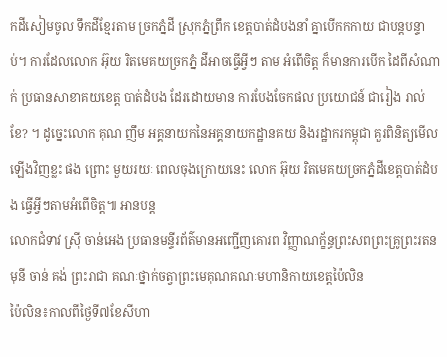កដីសៀមចូល ទឹកដីខ្មែរតាម ច្រកភ្នំដី ស្រុកភ្នំព្រឹក ខេត្តបាត់ដំបងនាំ គ្នាបើកកកាយ ជាបន្តបន្ទាប់។ ការដែលលោក អ៊ុយ រិតមេគយច្រកភ្នំ ដីអាចធ្វើអ្វីៗ តាម អំពើចិត្ត ក៏មានការបើក ដៃពីសំណាក់ ប្រធានសាខាគយខេត្ត បាត់ដំបង ដែរដោយមាន ការបែងចែកផល ប្រយោជន៍ ជារៀង រាល់ខែ? ។ ដូច្នេះលោក គុណ ញឹម អគ្គនាយកនៃអគ្គនាយកដ្ឋានគយ និងរដ្ឋាករកម្ពុជា គួរពិនិត្យមើល ឡើងវិញខ្លះ ផង ព្រោះ មួយរយៈ ពេលចុងក្រោយនេះ លោក អ៊ុយ រិតមេគយច្រកភ្នំដីខេត្តបាត់ដំបង ធ្វើអ្វីៗតាមអំពើចិត្ត៕ អានបន្ត
លោកជំទាវ ស្រ៊ី ចាន់អេង ប្រធានមន្ទីរព័ត៌មានអញ្ជើញគោរព វិញ្ញាណក្ខ័ន្ធព្រះសពព្រះគ្រូព្រះរតនមុនី ចាន់ គង់ ព្រះរាជា គណៈថ្នាក់ចត្វាព្រះមេគុណគណៈមហានិកាយខេត្តប៉ៃលិន
ប៉ៃលិន៖កាលពីថ្ងៃទី៧ខែសីហា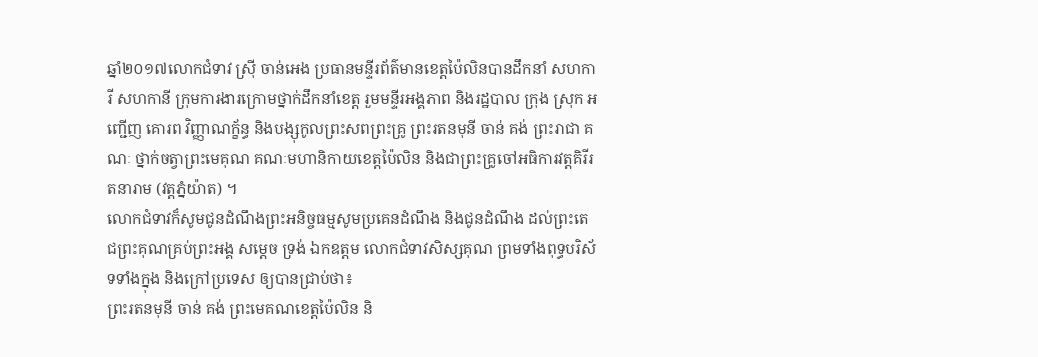ឆ្នាំ២០១៧លោកជំទាវ ស្រ៊ី ចាន់អេង ប្រធានមន្ទីរព័ត៌មានខេត្តប៉ៃលិនបានដឹកនាំ សហការី សហកានី ក្រុមការងារក្រោមថ្នាក់ដឹកនាំខេត្ត រួមមន្ទីរអង្គភាព និងរដ្ឋបាល ក្រុង ស្រុក អញ្ជើញ គោរព វិញ្ញាណក្ខ័ន្ធ និងបង្សុកូលព្រះសពព្រះគ្រូ ព្រះរតនមុនី ចាន់ គង់ ព្រះរាជា គណៈ ថ្នាក់ចត្វាព្រះមេគុណ គណៈមហានិកាយខេត្តប៉ៃលិន និងជាព្រះគ្រូចៅអធិការវត្តគិរីរតនារាម (វត្តភ្នំយ៉ាត) ។
លោកជំទាវក៏សូមជូនដំណឹងព្រះអនិច្ចធម្មសូមប្រគេនដំណឹង និងជូនដំណឹង ដល់ព្រះតេជព្រះគុណគ្រប់ព្រះអង្គ សម្តេច ទ្រង់ ឯកឧត្តម លោកជំទាវសិស្សគុណ ព្រមទាំងពុទ្ធបរិស័ទទាំងក្នុង និងក្រៅប្រទេស ឲ្យបានជ្រាប់ថា៖
ព្រះរតនមុនី ចាន់ គង់ ព្រះមេគណខេត្តប៉ៃលិន និ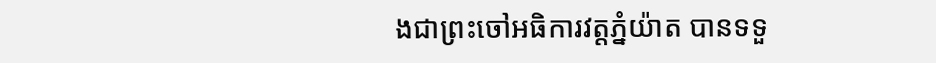ងជាព្រះចៅអធិការវត្តភ្នំយ៉ាត បានទទួ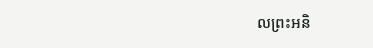លព្រះអនិ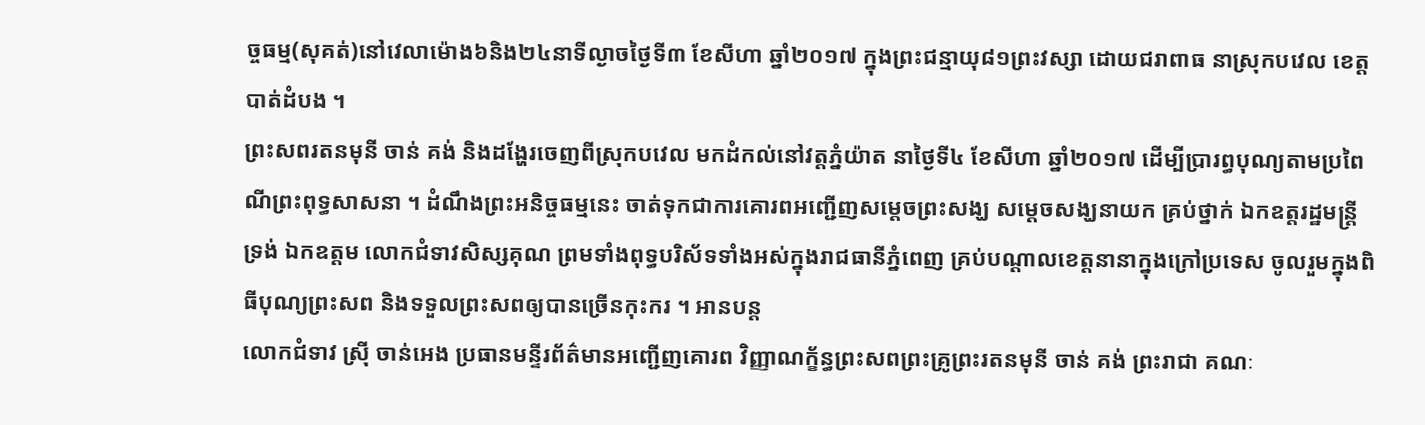ច្ចធម្ម(សុគត់)នៅវេលាម៉ោង៦និង២៤នាទីល្ងាចថ្ងៃទី៣ ខែសីហា ឆ្នាំ២០១៧ ក្នុងព្រះជន្មាយុ៨១ព្រះវស្សា ដោយជរាពាធ នាស្រុកបវេល ខេត្តបាត់ដំបង ។
ព្រះសពរតនមុនី ចាន់ គង់ និងដង្ហែរចេញពីស្រុកបវេល មកដំកល់នៅវត្តភ្នំយ៉ាត នាថ្ងៃទី៤ ខែសីហា ឆ្នាំ២០១៧ ដើម្បីប្រារព្ធបុណ្យតាមប្រពៃណីព្រះពុទ្ធសាសនា ។ ដំណឹងព្រះអនិច្ចធម្មនេះ ចាត់ទុកជាការគោរពអញ្ជើញសម្តេចព្រះសង្ឃ សម្តេចសង្ឃនាយក គ្រប់ថ្នាក់ ឯកឧត្តរដ្ឋមន្ត្រី ទ្រង់ ឯកឧត្តម លោកជំទាវសិស្សគុណ ព្រមទាំងពុទ្ធបរិស័ទទាំងអស់ក្នុងរាជធានីភ្នំពេញ គ្រប់បណ្តាលខេត្តនានាក្នុងក្រៅប្រទេស ចូលរួមក្នុងពិធីបុណ្យព្រះសព និងទទួលព្រះសពឲ្យបានច្រើនកុះករ ។ អានបន្ត
លោកជំទាវ ស្រ៊ី ចាន់អេង ប្រធានមន្ទីរព័ត៌មានអញ្ជើញគោរព វិញ្ញាណក្ខ័ន្ធព្រះសពព្រះគ្រូព្រះរតនមុនី ចាន់ គង់ ព្រះរាជា គណៈ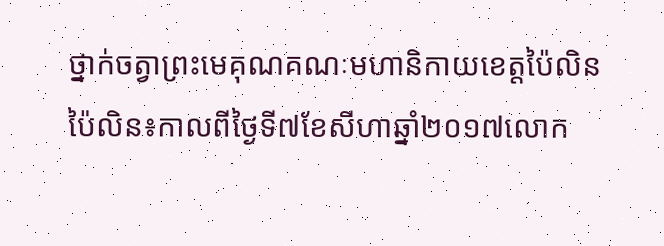ថ្នាក់ចត្វាព្រះមេគុណគណៈមហានិកាយខេត្តប៉ៃលិន
ប៉ៃលិន៖កាលពីថ្ងៃទី៧ខែសីហាឆ្នាំ២០១៧លោក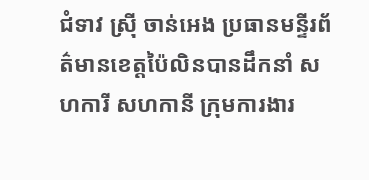ជំទាវ ស្រ៊ី ចាន់អេង ប្រធានមន្ទីរព័ត៌មានខេត្តប៉ៃលិនបានដឹកនាំ សហការី សហកានី ក្រុមការងារ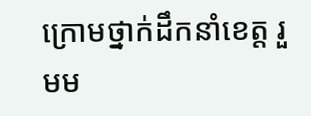ក្រោមថ្នាក់ដឹកនាំខេត្ត រួមម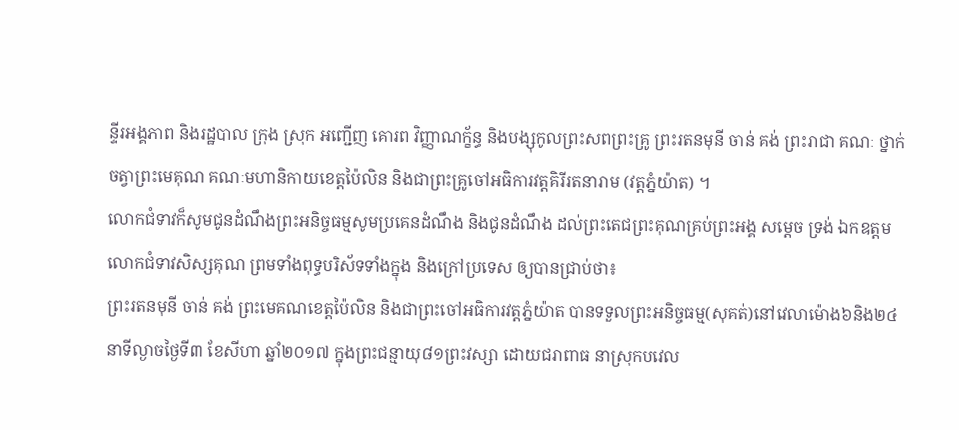ន្ទីរអង្គភាព និងរដ្ឋបាល ក្រុង ស្រុក អញ្ជើញ គោរព វិញ្ញាណក្ខ័ន្ធ និងបង្សុកូលព្រះសពព្រះគ្រូ ព្រះរតនមុនី ចាន់ គង់ ព្រះរាជា គណៈ ថ្នាក់ចត្វាព្រះមេគុណ គណៈមហានិកាយខេត្តប៉ៃលិន និងជាព្រះគ្រូចៅអធិការវត្តគិរីរតនារាម (វត្តភ្នំយ៉ាត) ។
លោកជំទាវក៏សូមជូនដំណឹងព្រះអនិច្ចធម្មសូមប្រគេនដំណឹង និងជូនដំណឹង ដល់ព្រះតេជព្រះគុណគ្រប់ព្រះអង្គ សម្តេច ទ្រង់ ឯកឧត្តម លោកជំទាវសិស្សគុណ ព្រមទាំងពុទ្ធបរិស័ទទាំងក្នុង និងក្រៅប្រទេស ឲ្យបានជ្រាប់ថា៖
ព្រះរតនមុនី ចាន់ គង់ ព្រះមេគណខេត្តប៉ៃលិន និងជាព្រះចៅអធិការវត្តភ្នំយ៉ាត បានទទួលព្រះអនិច្ចធម្ម(សុគត់)នៅវេលាម៉ោង៦និង២៤នាទីល្ងាចថ្ងៃទី៣ ខែសីហា ឆ្នាំ២០១៧ ក្នុងព្រះជន្មាយុ៨១ព្រះវស្សា ដោយជរាពាធ នាស្រុកបវេល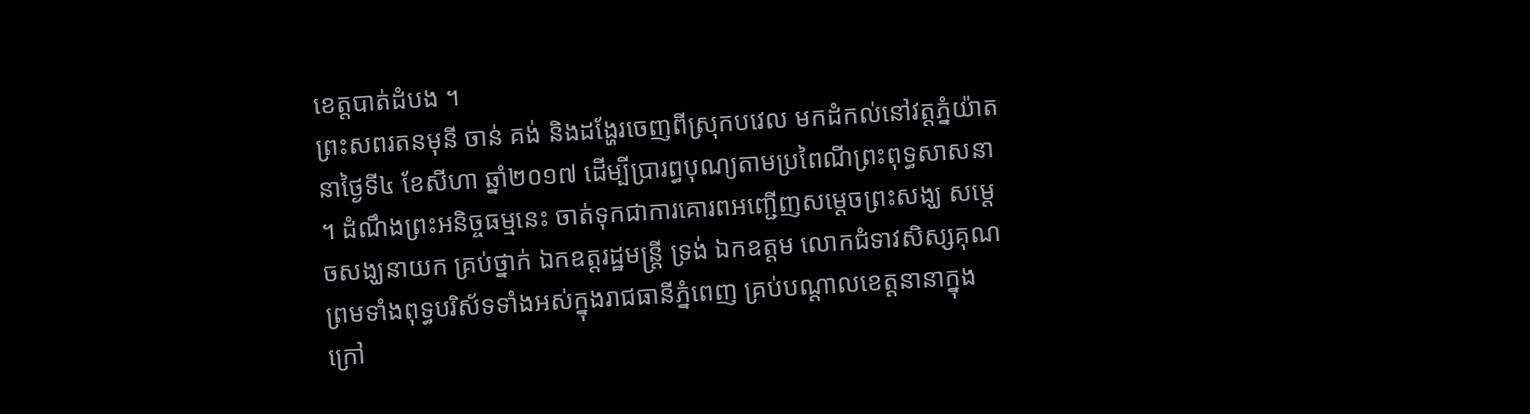ខេត្តបាត់ដំបង ។
ព្រះសពរតនមុនី ចាន់ គង់ និងដង្ហែរចេញពីស្រុកបវេល មកដំកល់នៅវត្តភ្នំយ៉ាត នាថ្ងៃទី៤ ខែសីហា ឆ្នាំ២០១៧ ដើម្បីប្រារព្ធបុណ្យតាមប្រពៃណីព្រះពុទ្ធសាសនា ។ ដំណឹងព្រះអនិច្ចធម្មនេះ ចាត់ទុកជាការគោរពអញ្ជើញសម្តេចព្រះសង្ឃ សម្តេចសង្ឃនាយក គ្រប់ថ្នាក់ ឯកឧត្តរដ្ឋមន្ត្រី ទ្រង់ ឯកឧត្តម លោកជំទាវសិស្សគុណ ព្រមទាំងពុទ្ធបរិស័ទទាំងអស់ក្នុងរាជធានីភ្នំពេញ គ្រប់បណ្តាលខេត្តនានាក្នុងក្រៅ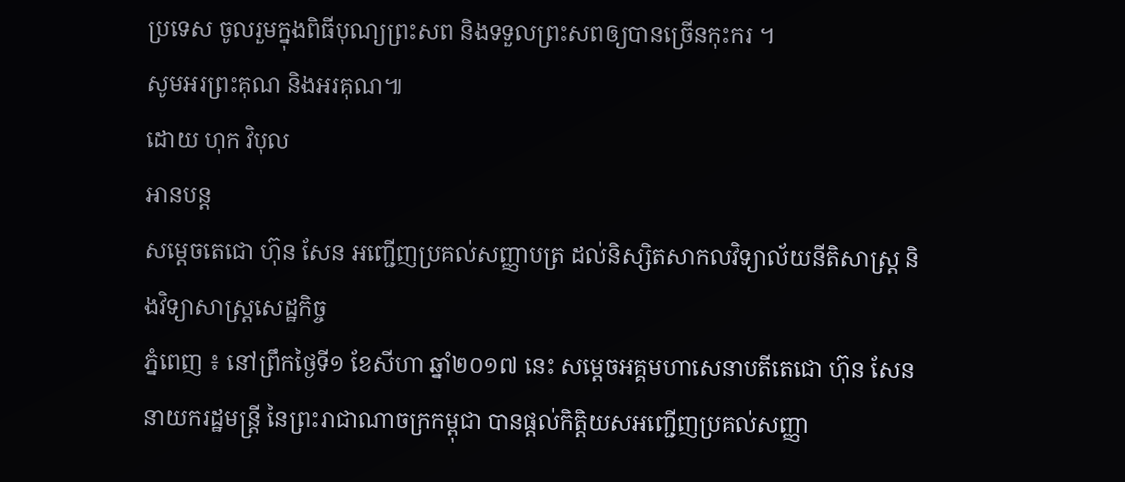ប្រទេស ចូលរួមក្នុងពិធីបុណ្យព្រះសព និងទទួលព្រះសពឲ្យបានច្រើនកុះករ ។
សូមអរព្រះគុណ និងអរគុណ៕
ដោយ ហុក វិបុល
អានបន្ត
សម្តេចតេជោ ហ៊ុន សែន អញ្ជើញប្រគល់សញ្ញាបត្រ ដល់និស្សិតសាកលវិទ្យាល័យនីតិសាស្ត្រ និងវិទ្យាសាស្ត្រសេដ្ឋកិច្ច
ភ្នំពេញ ៖ នៅព្រឹកថ្ងៃទី១ ខែសីហា ឆ្នាំ២០១៧ នេះ សម្តេចអគ្គមហាសេនាបតីតេជោ ហ៊ុន សែន នាយករដ្ឋមន្ត្រី នៃព្រះរាជាណាចក្រកម្ពុជា បានផ្តល់កិត្តិយសអញ្ជើញប្រគល់សញ្ញា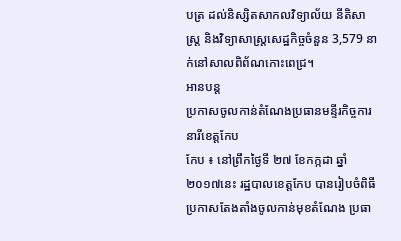បត្រ ដល់និស្សិតសាកលវិទ្យាល័យ នីតិសាស្ត្រ និងវិទ្យាសាស្ត្រសេដ្ឋកិច្ចចំនួន 3,579 នាក់នៅសាលពិព័ណកោះពេជ្រ។
អានបន្ត
ប្រកាសចូលកាន់តំណែងប្រធានមន្ទីរកិច្ចការនារីខេត្តកែប
កែប ៖ នៅព្រឹកថ្ងៃទី ២៧ ខែកក្កដា ឆ្នាំ២០១៧នេះ រដ្ឋបាលខេត្តកែប បានរៀបចំពិធី ប្រកាសតែងតាំងចូលកាន់មុខតំណែង ប្រធា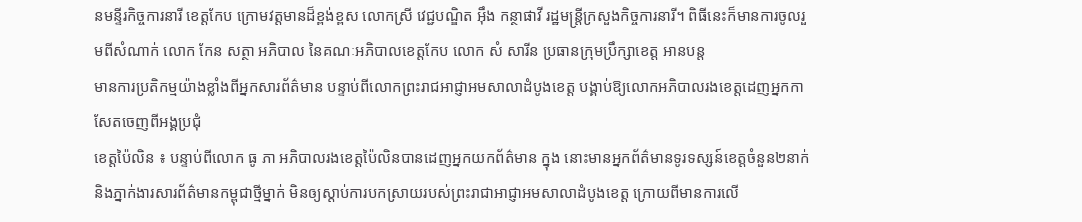នមន្ទីរកិច្ចការនារី ខេត្តកែប ក្រោមវត្តមានដ៏ខ្ពង់ខ្ពស លោកស្រី វេជ្ជបណ្ឌិត អុឹង កន្ថាផាវី រដ្ឋមន្ត្រីក្រសួងកិច្ចការនារី។ ពិធីនេះក៏មានការចូលរួមពីសំណាក់ លោក កែន សត្ថា អភិបាល នៃគណៈអភិបាលខេត្តកែប លោក សំ សារីន ប្រធានក្រុមប្រឹក្សាខេត្ត អានបន្ត
មានការប្រតិកម្មយ៉ាងខ្លាំងពីអ្នកសារព័ត៌មាន បន្ទាប់ពីលោកព្រះរាជអាជ្ញាអមសាលាដំបូងខេត្ត បង្គាប់ឱ្យលោកអភិបាលរងខេត្តដេញអ្នកកាសែតចេញពីអង្គប្រជុំ
ខេត្តប៉ៃលិន ៖ បន្ទាប់ពីលោក ធូ ភា អភិបាលរងខេត្តប៉ៃលិនបានដេញអ្នកយកព័ត៌មាន ក្នុង នោះមានអ្នកព័ត៌មានទូរទស្សន៍ខេត្តចំនួន២នាក់ និងភ្នាក់ងារសារព័ត៌មានកម្ពុជាថ្មីម្នាក់ មិនឲ្យស្តាប់ការបកស្រាយរបស់ព្រះរាជាអាជ្ញាអមសាលាដំបូងខេត្ត ក្រោយពីមានការលើ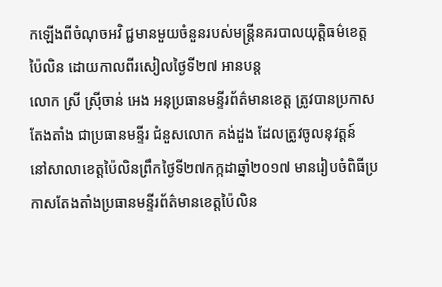កឡើងពីចំណុចអវិ ជ្ជមានមួយចំនួនរបស់មន្ត្រីនគរបាលយុត្តិធម៌ខេត្តប៉ៃលិន ដោយកាលពីរសៀលថ្ងៃទី២៧ អានបន្ត
លោក ស្រី ស្រ៊ីចាន់ អេង អនុប្រធានមន្ទីរព័ត៌មានខេត្ត ត្រូវបានប្រកាសតែងតាំង ជាប្រធានមន្ទីរ ជំនួសលោក គង់ដួង ដែលត្រូវចូលនុវត្តន៍
នៅសាលាខេត្តប៉ៃលិនព្រឹកថ្ងៃទី២៧កក្កដាឆ្នាំ២០១៧ មានរៀបចំពិធីប្រកាសតែងតាំងប្រធានមន្ទីរព័ត៌មានខេត្តប៉ៃលិន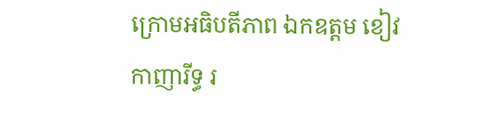ក្រោមអធិបតីភាព ឯកឧត្តម ខៀវ កាញារីទ្ធ រ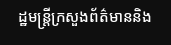ដ្ឋមន្ត្រីក្រសួងព័ត៌មាននិង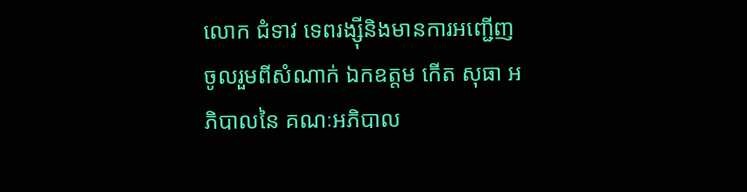លោក ជំទាវ ទេពរង្ស៊ីនិងមានការអញ្ជើញចូលរួមពីសំណាក់ ឯកឧត្តម កើត សុធា អភិបាលនៃ គណៈអភិបាល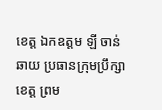ខេត្ត ឯកឧត្តម ឡី ចាន់ ឆាយ ប្រធានក្រុមប្រឹក្សាខេត្ត ព្រម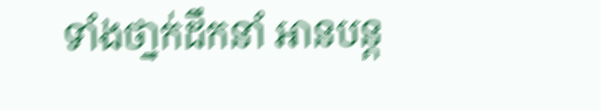ទាំងថា្នក់ដឹកនាំ អានបន្ត